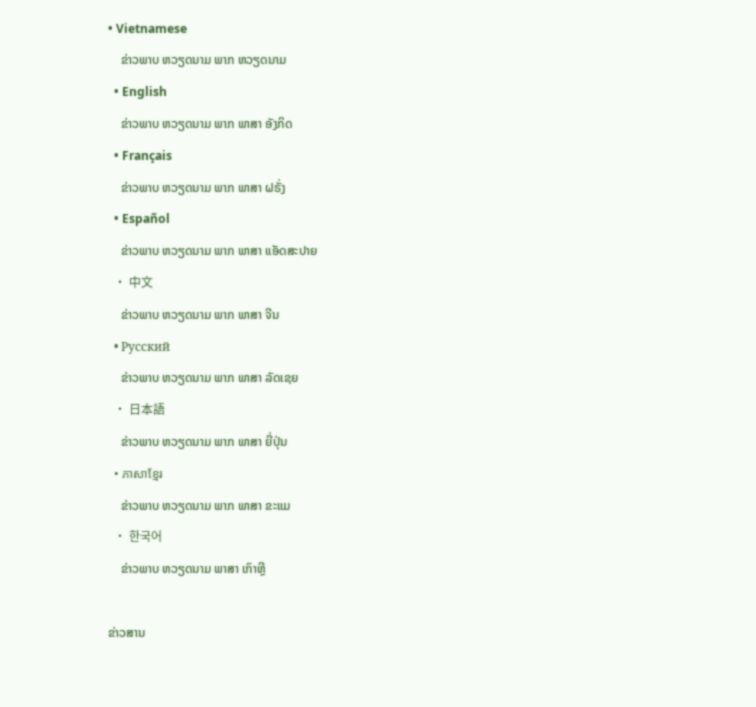• Vietnamese
    ຂ່າວພາບ ຫວຽດນາມ ພາກ ຫວຽດນາມ
  • English
    ຂ່າວພາບ ຫວຽດນາມ ພາກ ພາສາ ອັງກິດ
  • Français
    ຂ່າວພາບ ຫວຽດນາມ ພາກ ພາສາ ຝຣັ່ງ
  • Español
    ຂ່າວພາບ ຫວຽດນາມ ພາກ ພາສາ ແອັດສະປາຍ
  • 中文
    ຂ່າວພາບ ຫວຽດນາມ ພາກ ພາສາ ຈີນ
  • Русский
    ຂ່າວພາບ ຫວຽດນາມ ພາກ ພາສາ ລັດເຊຍ
  • 日本語
    ຂ່າວພາບ ຫວຽດນາມ ພາກ ພາສາ ຍີ່ປຸ່ນ
  • ភាសាខ្មែរ
    ຂ່າວພາບ ຫວຽດນາມ ພາກ ພາສາ ຂະແມ
  • 한국어
    ຂ່າວພາບ ຫວຽດນາມ ພາສາ ເກົາຫຼີ

ຂ່າວສານ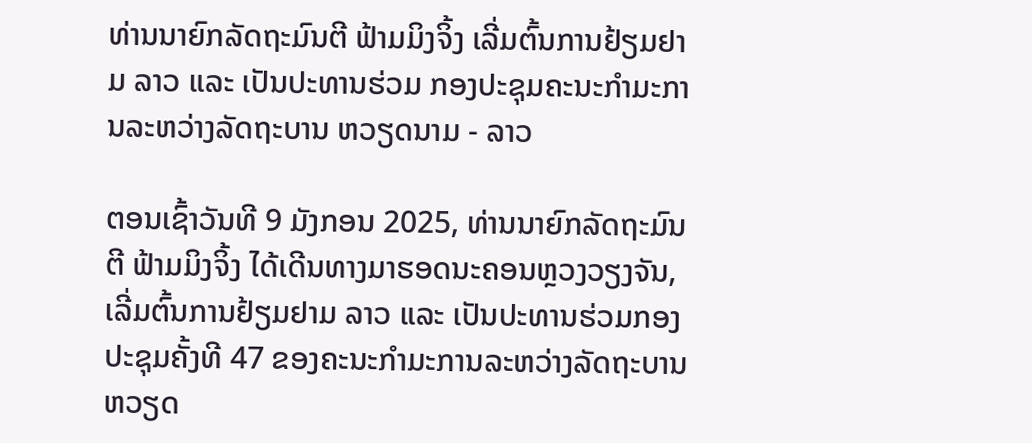ທ່ານນາຍົກລັດຖະມົນຕີ ຟ້າມມິງຈິ້ງ ເລີ່ມຕົ້ນການຢ້ຽມຢາມ ລາວ ແລະ ເປັນປະທານຮ່ວມ ກອງປະຊຸມຄະນະກຳມະການລະຫວ່າງລັດຖະບານ ຫວຽດນາມ - ລາວ

ຕອນເຊົ້າວັນທີ 9 ມັງກອນ 2025, ທ່ານນາຍົກລັດຖະມົນຕີ ຟ້າມມິງຈິ້ງ ໄດ້ເດີນທາງມາຮອດນະຄອນຫຼວງວຽງຈັນ, ເລີ່ມຕົ້ນການຢ້ຽມຢາມ ລາວ ແລະ ເປັນປະທານຮ່ວມກອງປະຊຸມຄັ້ງທີ 47 ຂອງຄະນະກຳມະການລະຫວ່າງລັດຖະບານ ຫວຽດ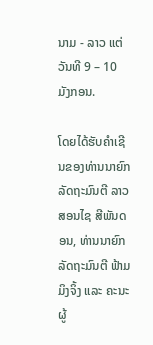ນາມ - ລາວ ແຕ່ວັນທີ 9 – 10 ມັງກອນ.

ໂດຍໄດ້ຮັບຄຳເຊີນຂອງທ່ານນາຍົກລັດຖະມົນຕີ ລາວ ສອນໄຊ ສີພັນດອນ, ທ່ານນາຍົກລັດຖະມົນຕີ ຟ້າມມິງຈິ້ງ ແລະ ຄະນະຜູ້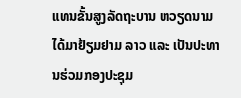ແທນຂັ້ນສູງລັດຖະບານ ຫວຽດນາມ ໄດ້ມາຢ້ຽມຢາມ ລາວ ແລະ ເປັນປະທານຮ່ວມກອງປະຊຸມ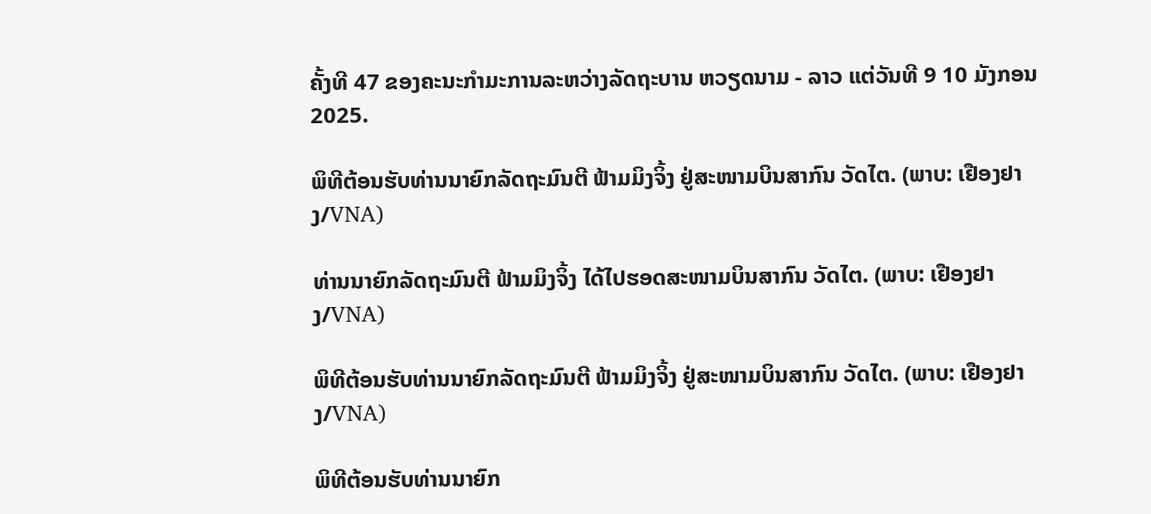ຄັ້ງທີ 47 ຂອງຄະນະກຳມະການລະຫວ່າງລັດຖະບານ ຫວຽດນາມ - ລາວ ແຕ່ວັນທີ 9 10 ມັງກອນ 2025.

ພິທີຕ້ອນຮັບທ່ານນາຍົກລັດຖະມົນຕີ ຟ້າມມິງຈິ້ງ ຢູ່ສະໜາມບິນສາກົນ ວັດໄຕ. (ພາບ: ເຢືອງຢາງ/VNA)

ທ່ານນາຍົກລັດຖະມົນຕີ ຟ້າມມິງຈິ້ງ ໄດ້ໄປຮອດສະໜາມບິນສາກົນ ວັດໄຕ. (ພາບ: ເຢືອງຢາງ/VNA)

ພິທີຕ້ອນຮັບທ່ານນາຍົກລັດຖະມົນຕີ ຟ້າມມິງຈິ້ງ ຢູ່ສະໜາມບິນສາກົນ ວັດໄຕ. (ພາບ: ເຢືອງຢາງ/VNA)

ພິທີຕ້ອນຮັບທ່ານນາຍົກ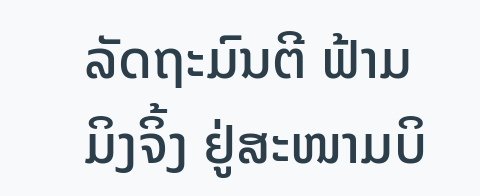ລັດຖະມົນຕີ ຟ້າມມິງຈິ້ງ ຢູ່ສະໜາມບິ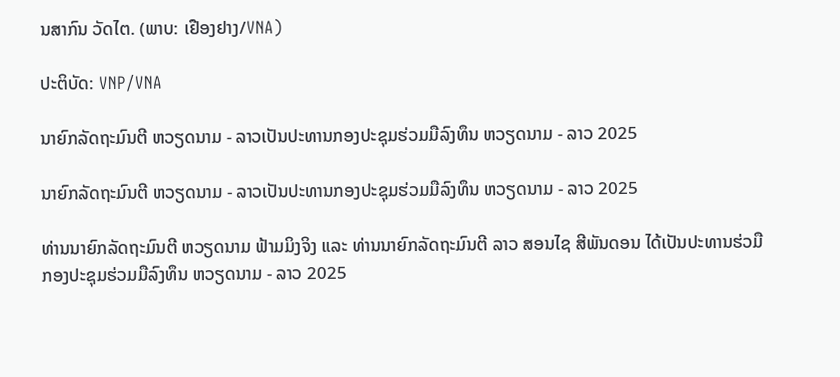ນສາກົນ ວັດໄຕ. (ພາບ: ເຢືອງຢາງ/VNA)

ປະຕິບັດ: VNP/VNA

ນາຍົກລັດຖະມົນຕີ ຫວຽດນາມ - ລາວເປັນປະທານກອງປະຊຸມຮ່ວມມືລົງທຶນ ຫວຽດນາມ - ລາວ 2025

ນາຍົກລັດຖະມົນຕີ ຫວຽດນາມ - ລາວເປັນປະທານກອງປະຊຸມຮ່ວມມືລົງທຶນ ຫວຽດນາມ - ລາວ 2025

ທ່ານນາຍົກລັດຖະມົນຕີ ຫວຽດນາມ ຟ້າມມິງຈິງ ແລະ ທ່ານນາຍົກລັດຖະມົນຕີ ລາວ ສອນໄຊ ສີພັນດອນ ໄດ້ເປັນປະທານຮ່ວມືກອງປະຊຸມຮ່ວມມືລົງທຶນ ຫວຽດນາມ - ລາວ 2025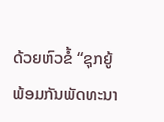ດ້ວຍຫົວຂໍ້ “ຊຸກຍູ້ພ້ອມກັນພັດທະນາ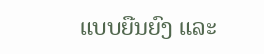ແບບຍືນຍົງ ແລະ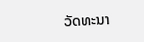ວັດທະນາ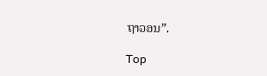ຖາວອນ”.

Top